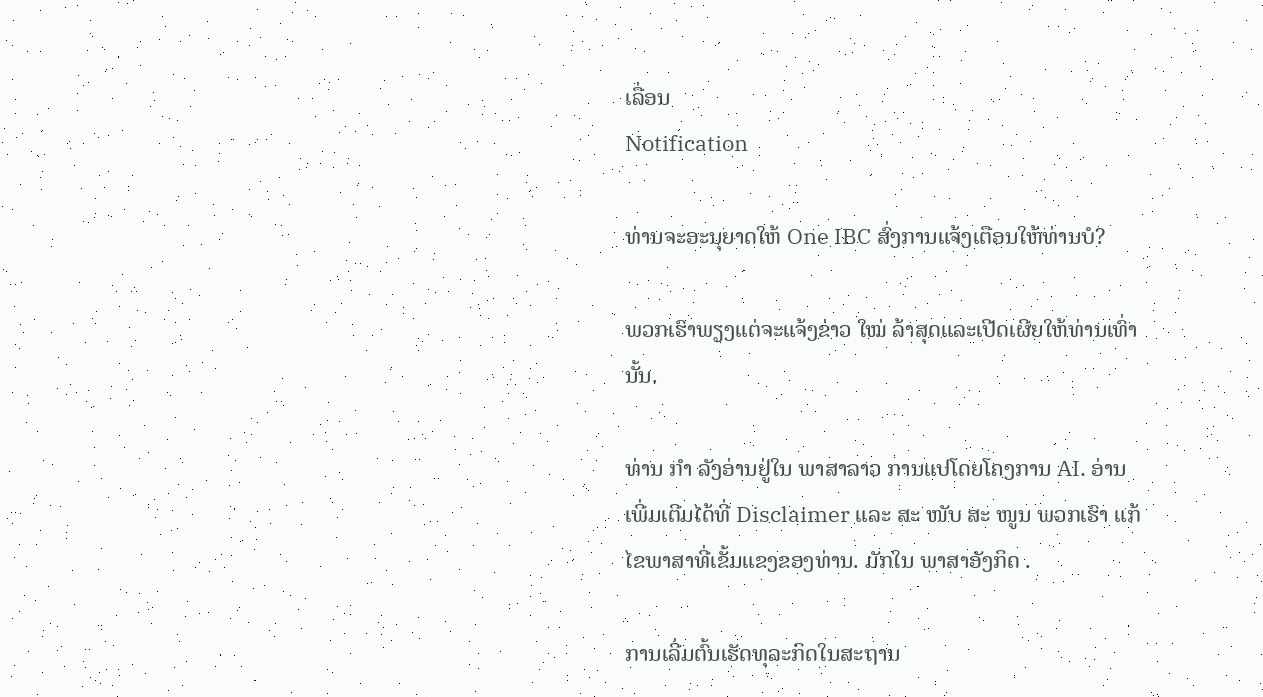ເລື່ອນ
Notification

ທ່ານຈະອະນຸຍາດໃຫ້ One IBC ສົ່ງການແຈ້ງເຕືອນໃຫ້ທ່ານບໍ?

ພວກເຮົາພຽງແຕ່ຈະແຈ້ງຂ່າວ ໃໝ່ ລ້າສຸດແລະເປີດເຜີຍໃຫ້ທ່ານເທົ່ານັ້ນ.

ທ່ານ ກຳ ລັງອ່ານຢູ່ໃນ ພາສາລາວ ການແປໂດຍໂຄງການ AI. ອ່ານເພີ່ມເຕີມໄດ້ທີ່ Disclaimer ແລະ ສະ ໜັບ ສະ ໜູນ ພວກເຮົາ ແກ້ໄຂພາສາທີ່ເຂັ້ມແຂງຂອງທ່ານ. ມັກໃນ ພາສາອັງກິດ .

ການເລີ່ມຕົ້ນເຮັດທຸລະກິດໃນສະຖານ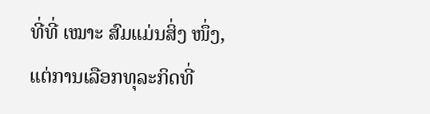ທີ່ທີ່ ເໝາະ ສົມແມ່ນສິ່ງ ໜຶ່ງ, ແຕ່ການເລືອກທຸລະກິດທີ່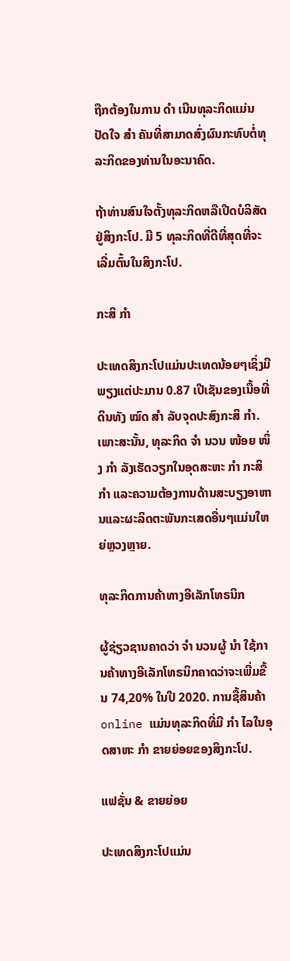ຖືກຕ້ອງໃນການ ດຳ ເນີນທຸລະກິດແມ່ນປັດໃຈ ສຳ ຄັນທີ່ສາມາດສົ່ງຜົນກະທົບຕໍ່ທຸລະກິດຂອງທ່ານໃນອະນາຄົດ.

ຖ້າທ່ານສົນໃຈຕັ້ງທຸລະກິດຫລືເປີດບໍລິສັດຢູ່ສິງກະໂປ. ມີ 5 ທຸລະກິດທີ່ດີທີ່ສຸດທີ່ຈະເລີ່ມຕົ້ນໃນສິງກະໂປ.

ກະສິ ກຳ

ປະເທດສິງກະໂປແມ່ນປະເທດນ້ອຍໆເຊິ່ງມີພຽງແຕ່ປະມານ 0.87 ເປີເຊັນຂອງເນື້ອທີ່ດິນທັງ ໝົດ ສຳ ລັບຈຸດປະສົງກະສິ ກຳ. ເພາະສະນັ້ນ, ທຸລະກິດ ຈຳ ນວນ ໜ້ອຍ ໜຶ່ງ ກຳ ລັງເຮັດວຽກໃນອຸດສະຫະ ກຳ ກະສິ ກຳ ແລະຄວາມຕ້ອງການດ້ານສະບຽງອາຫານແລະຜະລິດຕະພັນກະເສດອື່ນໆແມ່ນໃຫຍ່ຫຼວງຫຼາຍ.

ທຸລະກິດການຄ້າທາງອີເລັກໂທຣນິກ

ຜູ້ຊ່ຽວຊານຄາດວ່າ ຈຳ ນວນຜູ້ ນຳ ໃຊ້ການຄ້າທາງອີເລັກໂທຣນິກຄາດວ່າຈະເພີ່ມຂື້ນ 74,20% ໃນປີ 2020. ການຊື້ສິນຄ້າ online ແມ່ນທຸລະກິດທີ່ມີ ກຳ ໄລໃນອຸດສາຫະ ກຳ ຂາຍຍ່ອຍຂອງສິງກະໂປ.

ແຟຊັ່ນ & ຂາຍຍ່ອຍ

ປະເທດສິງກະໂປແມ່ນ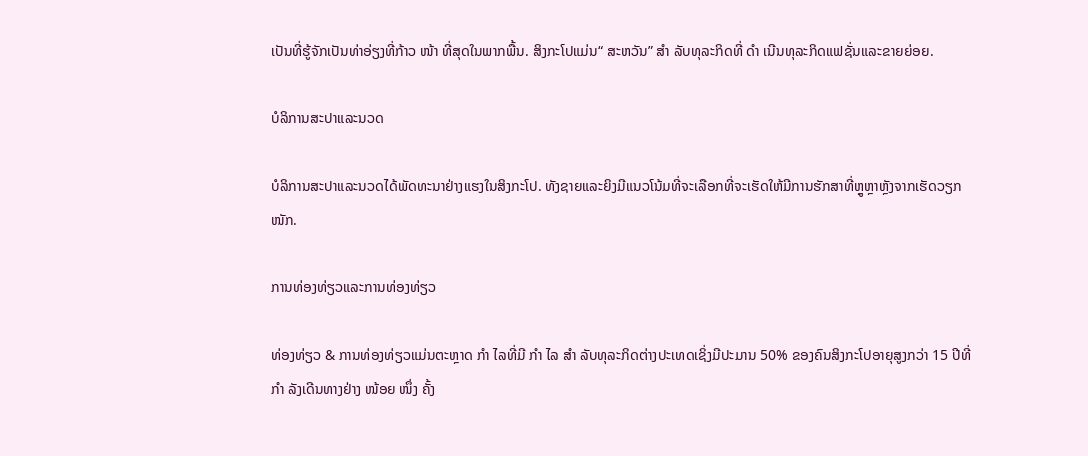ເປັນທີ່ຮູ້ຈັກເປັນທ່າອ່ຽງທີ່ກ້າວ ໜ້າ ທີ່ສຸດໃນພາກພື້ນ. ສິງກະໂປແມ່ນ“ ສະຫວັນ” ສຳ ລັບທຸລະກິດທີ່ ດຳ ເນີນທຸລະກິດແຟຊັ່ນແລະຂາຍຍ່ອຍ.

ບໍລິການສະປາແລະນວດ

ບໍລິການສະປາແລະນວດໄດ້ພັດທະນາຢ່າງແຮງໃນສິງກະໂປ. ທັງຊາຍແລະຍິງມີແນວໂນ້ມທີ່ຈະເລືອກທີ່ຈະເຮັດໃຫ້ມີການຮັກສາທີ່ຫຼູຫຼາຫຼັງຈາກເຮັດວຽກ ໜັກ.

ການທ່ອງທ່ຽວແລະການທ່ອງທ່ຽວ

ທ່ອງທ່ຽວ & ການທ່ອງທ່ຽວແມ່ນຕະຫຼາດ ກຳ ໄລທີ່ມີ ກຳ ໄລ ສຳ ລັບທຸລະກິດຕ່າງປະເທດເຊິ່ງມີປະມານ 50% ຂອງຄົນສິງກະໂປອາຍຸສູງກວ່າ 15 ປີທີ່ ກຳ ລັງເດີນທາງຢ່າງ ໜ້ອຍ ໜຶ່ງ ຄັ້ງ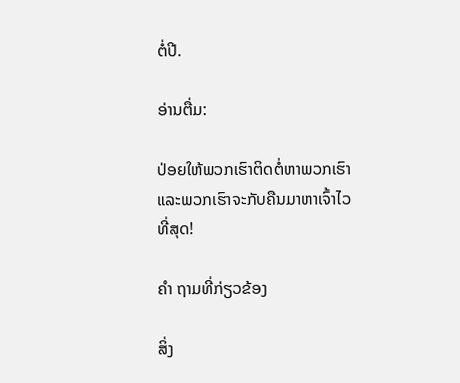ຕໍ່ປີ.

ອ່ານຕື່ມ:

ປ່ອຍໃຫ້ພວກເຮົາຕິດຕໍ່ຫາພວກເຮົາແລະພວກເຮົາຈະກັບຄືນມາຫາເຈົ້າໄວທີ່ສຸດ!

ຄຳ ຖາມທີ່ກ່ຽວຂ້ອງ

ສິ່ງ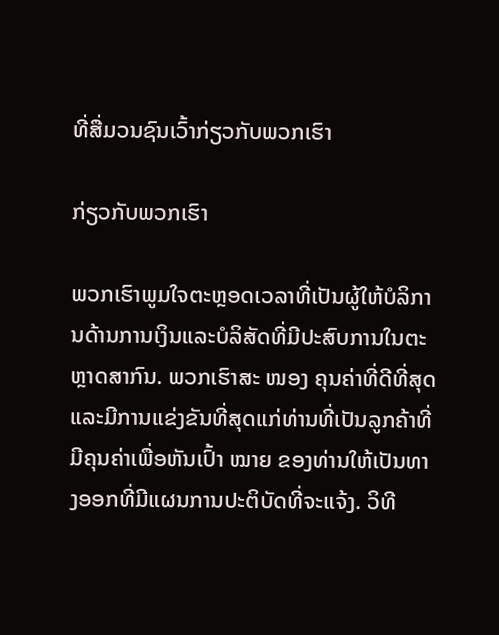ທີ່ສື່ມວນຊົນເວົ້າກ່ຽວກັບພວກເຮົາ

ກ່ຽວກັບພວກເຮົາ

ພວກເຮົາພູມໃຈຕະຫຼອດເວລາທີ່ເປັນຜູ້ໃຫ້ບໍລິການດ້ານການເງິນແລະບໍລິສັດທີ່ມີປະສົບການໃນຕະຫຼາດສາກົນ. ພວກເຮົາສະ ໜອງ ຄຸນຄ່າທີ່ດີທີ່ສຸດແລະມີການແຂ່ງຂັນທີ່ສຸດແກ່ທ່ານທີ່ເປັນລູກຄ້າທີ່ມີຄຸນຄ່າເພື່ອຫັນເປົ້າ ໝາຍ ຂອງທ່ານໃຫ້ເປັນທາງອອກທີ່ມີແຜນການປະຕິບັດທີ່ຈະແຈ້ງ. ວິທີ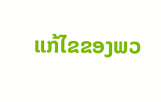ແກ້ໄຂຂອງພວ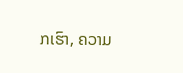ກເຮົາ, ຄວາມ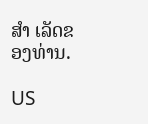ສຳ ເລັດຂອງທ່ານ.

US